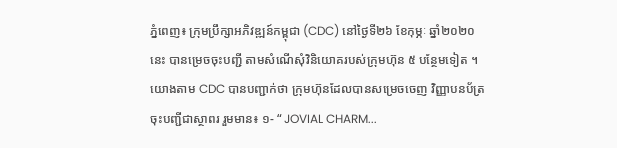ភ្នំពេញ៖ ក្រុមប្រឹក្សាអភិវឌ្ឍន៍កម្ពុជា (CDC) នៅថ្ងៃទី២៦ ខែកុម្ភៈ ឆ្នាំ២០២០នេះ បានម្រេចចុះបញ្ជី តាមសំណើសុំវិនិយោគរបស់ក្រុមហ៊ុន ៥ បន្ថែមទៀត ។ យោងតាម CDC បានបញ្ជាក់ថា ក្រុមហ៊ុនដែលបានសម្រេចចេញ វិញ្ញាបនប័ត្រ ចុះបញ្ជីជាស្ថាពរ រួមមាន៖ ១- “ JOVIAL CHARM...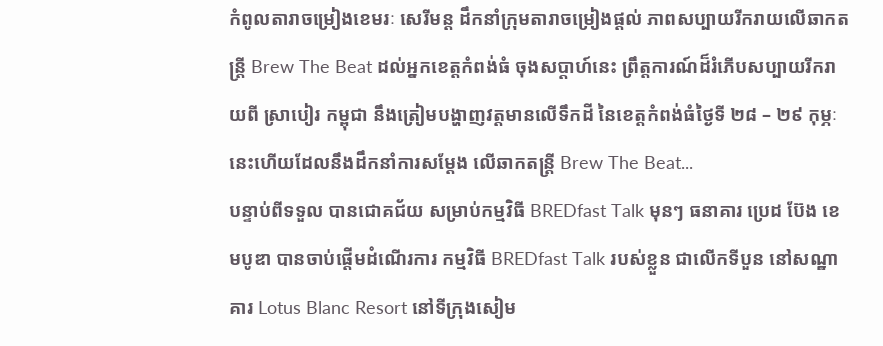កំពូលតារាចម្រៀងខេមរៈ សេរីមន្ត ដឹកនាំក្រុមតារាចម្រៀងផ្តល់ ភាពសប្បាយរីករាយលើឆាកតន្រ្តី Brew The Beat ដល់អ្នកខេត្តកំពង់ធំ ចុងសប្តាហ៍នេះ ព្រឹត្តការណ៍ដ៏រំភើបសប្បាយរីករាយពី ស្រាបៀរ កម្ពុជា នឹងត្រៀមបង្ហាញវត្តមានលើទឹកដី នៃខេត្តកំពង់ធំថ្ងៃទី ២៨ – ២៩ កុម្ភៈនេះហើយដែលនឹងដឹកនាំការសម្តែង លើឆាកតន្រ្តី Brew The Beat...
បន្ទាប់ពីទទួល បានជោគជ័យ សម្រាប់កម្មវិធី BREDfast Talk មុនៗ ធនាគារ ប្រេដ ប៊ែង ខេមបូឌា បានចាប់ផ្តើមដំណើរការ កម្មវិធី BREDfast Talk របស់ខ្លួន ជាលើកទីបួន នៅសណ្ឋាគារ Lotus Blanc Resort នៅទីក្រុងសៀម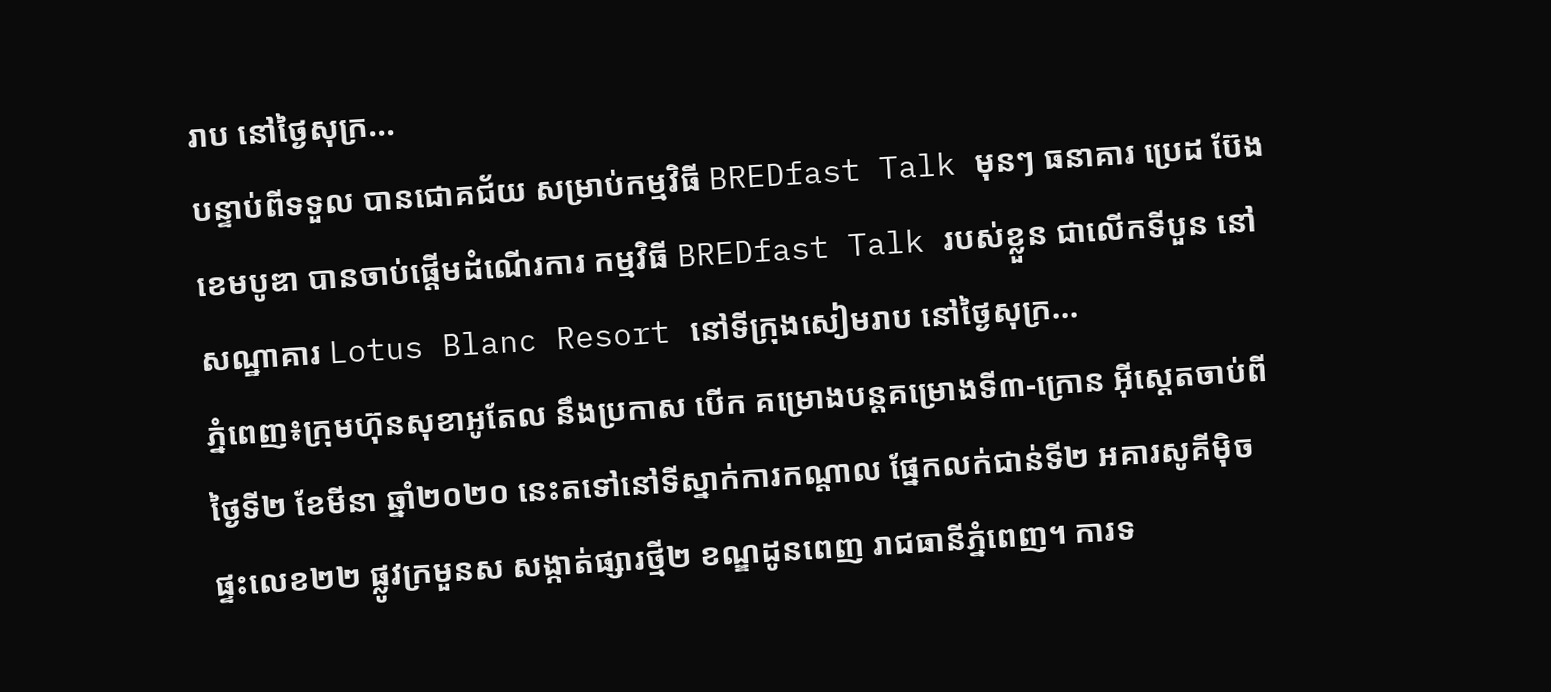រាប នៅថ្ងៃសុក្រ...
បន្ទាប់ពីទទួល បានជោគជ័យ សម្រាប់កម្មវិធី BREDfast Talk មុនៗ ធនាគារ ប្រេដ ប៊ែង ខេមបូឌា បានចាប់ផ្តើមដំណើរការ កម្មវិធី BREDfast Talk របស់ខ្លួន ជាលើកទីបួន នៅសណ្ឋាគារ Lotus Blanc Resort នៅទីក្រុងសៀមរាប នៅថ្ងៃសុក្រ...
ភ្នំពេញ៖ក្រុមហ៊ុនសុខាអូតែល នឹងប្រកាស បើក គម្រោងបន្តគម្រោងទី៣-ក្រោន អ៊ីស្តេតចាប់ពីថ្ងៃទី២ ខែមីនា ឆ្នាំ២០២០ នេះតទៅនៅទីស្នាក់ការកណ្តាល ផ្នែកលក់ជាន់ទី២ អគារសូគីម៉ិច ផ្ទះលេខ២២ ផ្លូវក្រមួនស សង្កាត់ផ្សារថ្មី២ ខណ្ឌដូនពេញ រាជធានីភ្នំពេញ។ ការទ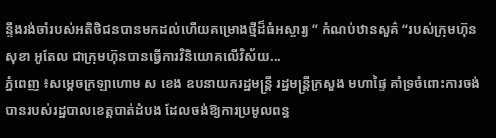ន្ទឹងរង់ចាំរបស់អតិថិជនបានមកដល់ហើយគម្រោងថ្មីដ៏ធំអស្ចារ្យ ” កំណប់ឋានសួគ៌ “របស់ក្រុមហ៊ុន សុខា អូតែល ជាក្រុមហ៊ុនបានធ្វើការវិនិយោគលើវិស័យ...
ភ្នំពេញ ៖សម្ដេចក្រឡាហោម ស ខេង ឧបនាយករដ្ឋមន្ត្រី រដ្ឋមន្ត្រីក្រសួង មហាផ្ទៃ គាំទ្រចំពោះការចង់ បានរបស់រដ្ឋបាលខេត្តបាត់ដំបង ដែលចង់ឱ្យការប្រមូលពន្ធ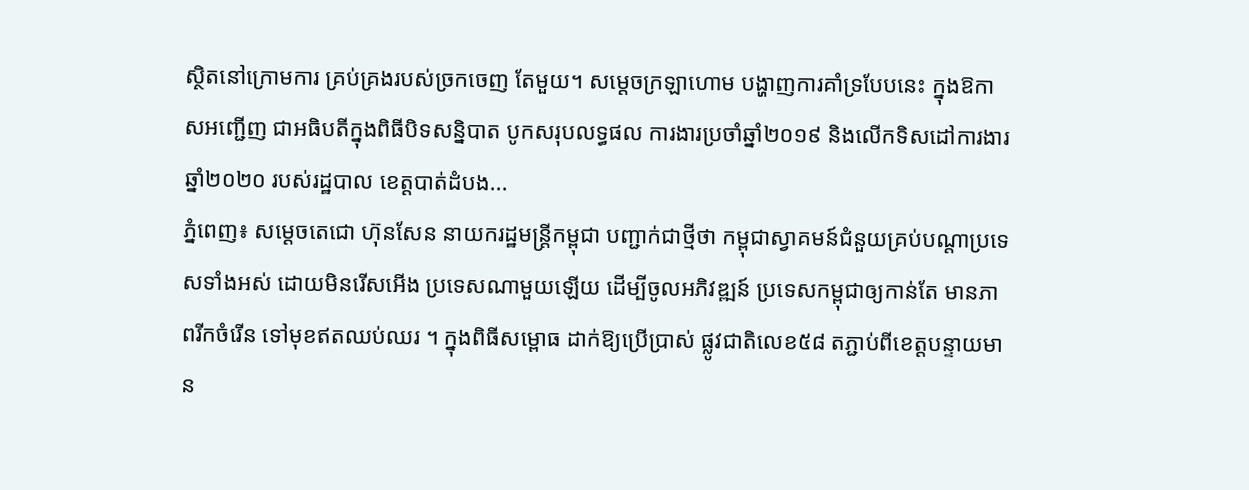ស្ថិតនៅក្រោមការ គ្រប់គ្រងរបស់ច្រកចេញ តែមួយ។ សម្ដេចក្រឡាហោម បង្ហាញការគាំទ្របែបនេះ ក្នុងឱកាសអញ្ជើញ ជាអធិបតីក្នុងពិធីបិទសន្និបាត បូកសរុបលទ្ធផល ការងារប្រចាំឆ្នាំ២០១៩ និងលើកទិសដៅការងារឆ្នាំ២០២០ របស់រដ្ឋបាល ខេត្តបាត់ដំបង...
ភ្នំពេញ៖ សម្ដេចតេជោ ហ៊ុនសែន នាយករដ្ឋមន្រ្តីកម្ពុជា បញ្ជាក់ជាថ្មីថា កម្ពុជាស្វាគមន៍ជំនួយគ្រប់បណ្ដាប្រទេសទាំងអស់ ដោយមិនរើសអើង ប្រទេសណាមួយឡើយ ដើម្បីចូលអភិវឌ្ឍន៍ ប្រទេសកម្ពុជាឲ្យកាន់តែ មានភាពរីកចំរើន ទៅមុខឥតឈប់ឈរ ។ ក្នុងពិធីសម្ពោធ ដាក់ឱ្យប្រើប្រាស់ ផ្លូវជាតិលេខ៥៨ តភ្ជាប់ពីខេត្តបន្ទាយមាន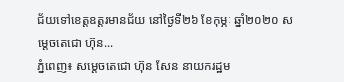ជ័យទៅខេត្តឧត្តរមានជ័យ នៅថ្ងៃទី២៦ ខែកុម្ភៈ ឆ្នាំ២០២០ សម្ដេចតេជោ ហ៊ុន...
ភ្នំពេញ៖ សម្ដេចតេជោ ហ៊ុន សែន នាយករដ្ឋម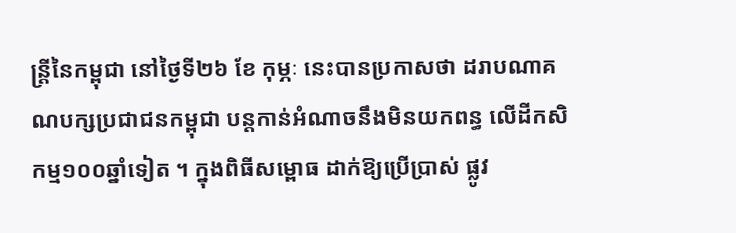ន្រ្តីនៃកម្ពុជា នៅថ្ងៃទី២៦ ខែ កុម្ភៈ នេះបានប្រកាសថា ដរាបណាគណបក្សប្រជាជនកម្ពុជា បន្តកាន់អំណាចនឹងមិនយកពន្ធ លើដីកសិកម្ម១០០ឆ្នាំទៀត ។ ក្នុងពិធីសម្ពោធ ដាក់ឱ្យប្រើប្រាស់ ផ្លូវ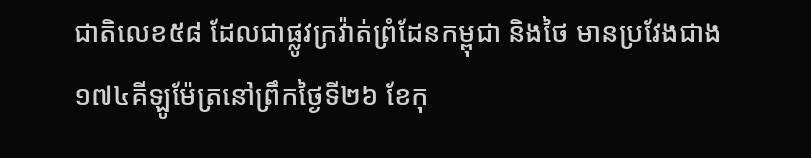ជាតិលេខ៥៨ ដែលជាផ្លូវក្រវ៉ាត់ព្រំដែនកម្ពុជា និងថៃ មានប្រវែងជាង ១៧៤គីឡូម៉ែត្រនៅព្រឹកថ្ងៃទី២៦ ខែកុ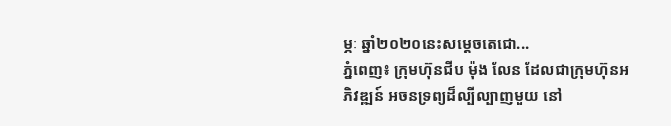ម្ភៈ ឆ្នាំ២០២០នេះសម្តេចតេជោ...
ភ្នំពេញ៖ ក្រុមហ៊ុនជីប ម៉ុង លែន ដែលជាក្រុមហ៊ុនអភិវឌ្ឍន៍ អចនទ្រព្យដ៏ល្បីល្បាញមួយ នៅ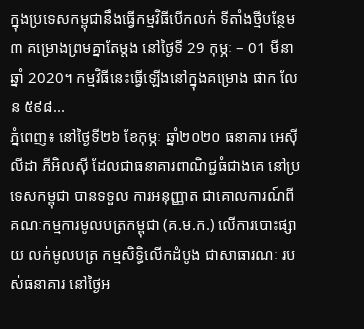ក្នុងប្រទេសកម្ពុជានឹងធ្វើកម្មវិធីបើកលក់ ទីតាំងថ្មីបន្ថែម ៣ គម្រោងព្រមគ្នាតែម្តង នៅថ្ងៃទី 29 កុម្ភៈ – 01 មីនា ឆ្នាំ 2020។ កម្មវិធីនេះធ្វើឡើងនៅក្នុងគម្រោង ផាក លែន ៥៩៨...
ភ្នំពេញ៖ នៅថ្ងៃទី២៦ ខែកុម្ភៈ ឆ្នាំ២០២០ ធនាគារ អេស៊ីលីដា ភីអិលស៊ី ដែលជាធនាគារពាណិជ្ជធំជាងគេ នៅប្រទេសកម្ពុជា បានទទួល ការអនុញ្ញាត ជាគោលការណ៍ពី គណៈកម្មការមូលបត្រកម្ពុជា (គ.ម.ក.) លើការបោះផ្សាយ លក់មូលបត្រ កម្មសិទ្ធិលើកដំបូង ជាសាធារណៈ របស់ធនាគារ នៅថ្ងៃអ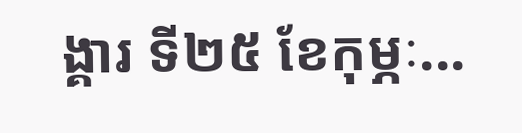ង្គារ ទី២៥ ខែកុម្ភៈ...